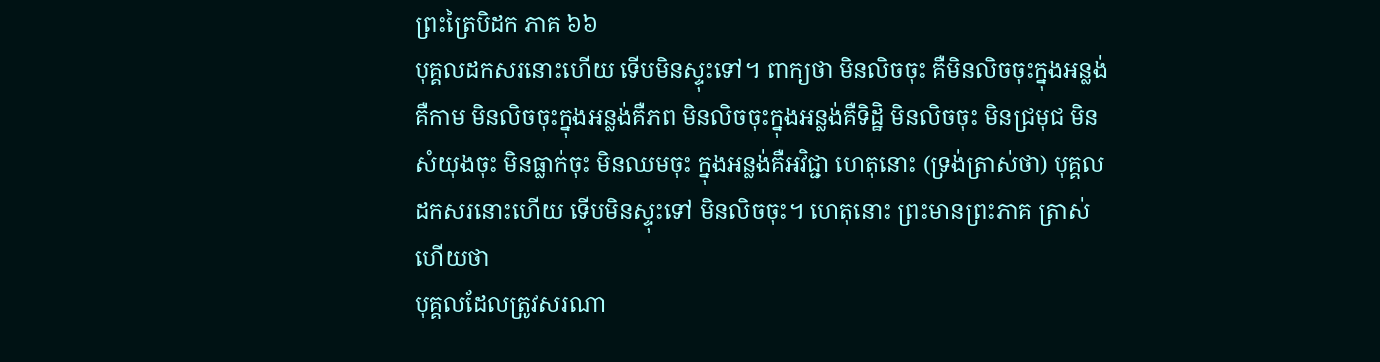ព្រះត្រៃបិដក ភាគ ៦៦
បុគ្គលដកសរនោះហើយ ទើបមិនស្ទុះទៅ។ ពាក្យថា មិនលិចចុះ គឺមិនលិចចុះក្នុងអន្លង់គឺកាម មិនលិចចុះក្នុងអន្លង់គឺភព មិនលិចចុះក្នុងអន្លង់គឺទិដ្ឋិ មិនលិចចុះ មិនជ្រមុជ មិនសំយុងចុះ មិនធ្លាក់ចុះ មិនឈមចុះ ក្នុងអន្លង់គឺអវិជ្ជា ហេតុនោះ (ទ្រង់ត្រាស់ថា) បុគ្គលដកសរនោះហើយ ទើបមិនស្ទុះទៅ មិនលិចចុះ។ ហេតុនោះ ព្រះមានព្រះភាគ ត្រាស់ហើយថា
បុគ្គលដែលត្រូវសរណា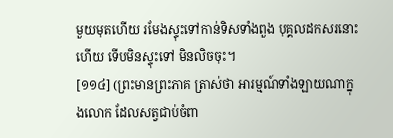មួយមុតហើយ រមែងស្ទុះទៅកាន់ទិសទាំងពួង បុគ្គលដកសរនោះហើយ ទើបមិនស្ទុះទៅ មិនលិចចុះ។
[១១៤] (ព្រះមានព្រះភាគ ត្រាស់ថា អារម្មណ៍ទាំងឡាយណាក្នុងលោក ដែលសត្វជាប់ចំពា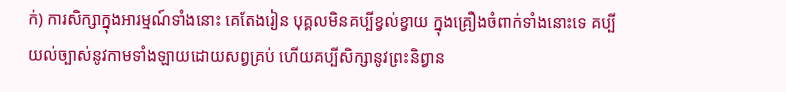ក់) ការសិក្សាក្នុងអារម្មណ៍ទាំងនោះ គេតែងរៀន បុគ្គលមិនគប្បីខ្វល់ខ្វាយ ក្នុងគ្រឿងចំពាក់ទាំងនោះទេ គប្បីយល់ច្បាស់នូវកាមទាំងឡាយដោយសព្វគ្រប់ ហើយគប្បីសិក្សានូវព្រះនិព្វាន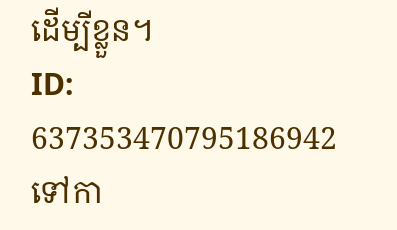ដើម្បីខ្លួន។
ID: 637353470795186942
ទៅកា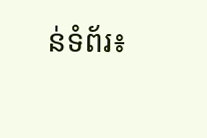ន់ទំព័រ៖